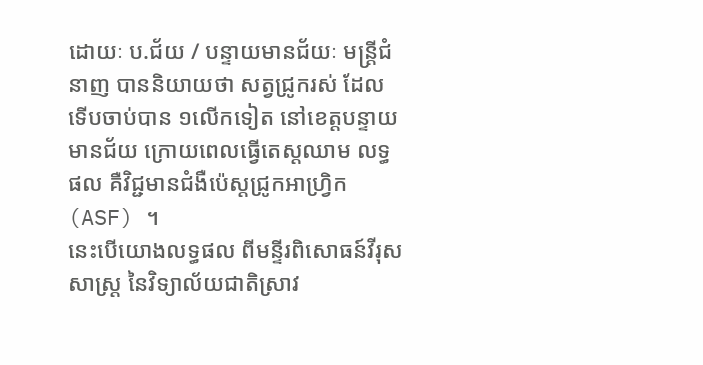ដោយៈ ប.ជ័យ / បន្ទាយមានជ័យៈ មន្ត្រីជំនាញ បាននិយាយថា សត្វជ្រូករស់ ដែលទើបចាប់បាន ១លើកទៀត នៅខេត្តបន្ទាយមានជ័យ ក្រោយពេលធ្វើតេស្តឈាម លទ្ធផល គឺវិជ្ជមានជំងឺប៉េស្តជ្រូកអាហ្វ្រិក (ASF) ។
នេះបើយោងលទ្ធផល ពីមន្ទីរពិសោធន៍វីរុសសាស្ត្រ នៃវិទ្យាល័យជាតិស្រាវ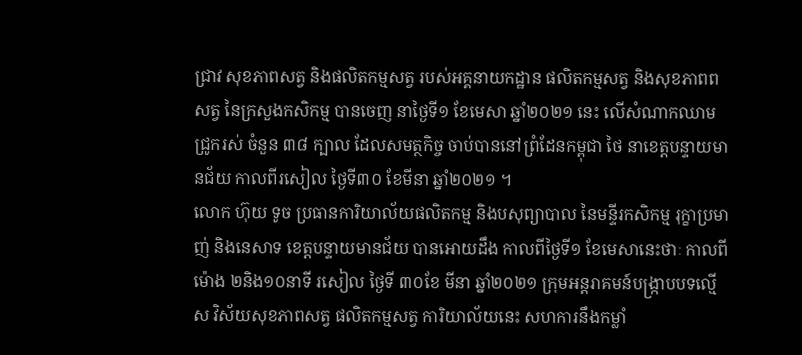ជ្រាវ សុខភាពសត្វ និងផលិតកម្មសត្វ របស់អគ្គនាយកដ្ឋាន ផលិតកម្មសត្វ និងសុខភាពពសត្វ នៃក្រសួងកសិកម្ម បានចេញ នាថ្ងៃទី១ ខែមេសា ឆ្នាំ២០២១ នេះ លើសំណាកឈាមជ្រូករស់ ចំនួន ៣៨ ក្បាល ដែលសមត្ថកិច្ច ចាប់បាននៅព្រំដែនកម្ពុជា ថៃ នាខេត្តបន្ទាយមានជ័យ កាលពីរសៀល ថ្ងៃទី៣០ ខែមីនា ឆ្នាំ២០២១ ។
លោក ហ៊ុយ ទូច ប្រធានការិយាល័យផលិតកម្ម និងបសុព្យាបាល នៃមន្ទីរកសិកម្ម រុក្ខាប្រមាញ់ និងនេសាទ ខេត្តបន្ទាយមានជ័យ បានអោយដឹង កាលពីថ្ងៃទី១ ខែមេសានេះថាៈ កាលពីម៉ោង ២និង១០នាទី រសៀល ថ្ងៃទី ៣០ខែ មីនា ឆ្នាំ២០២១ ក្រុមអន្តរាគមន៍បង្ក្រាបបទល្មើស វិស័យសុខភាពសត្វ ផលិតកម្មសត្វ ការិយាល័យនេះ សហការនឹងកម្លាំ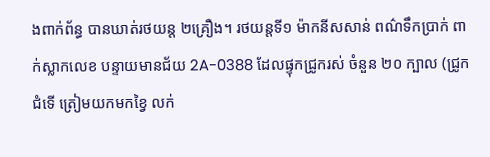ងពាក់ព័ន្ធ បានឃាត់រថយន្ត ២គ្រឿង។ រថយន្តទី១ ម៉ាកនីសសាន់ ពណ៌ទឹកប្រាក់ ពាក់ស្លាកលេខ បន្ទាយមានជ័យ 2A-0388 ដែលផ្ទុកជ្រូករស់ ចំនួន ២០ ក្បាល (ជ្រូកជំទើ ត្រៀមយកមកខ្វៃ លក់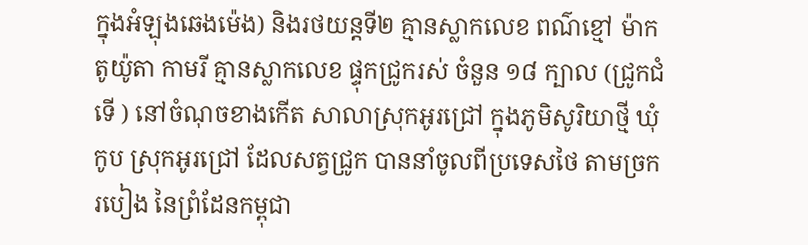ក្នុងអំឡុងឆេងម៉េង) និងរថយន្តទី២ គ្មានស្លាកលេខ ពណ៌ខ្មៅ ម៉ាកតូយ៉ូតា កាមរី គ្មានស្លាកលេខ ផ្ទុកជ្រូករស់ ចំនួន ១៨ ក្បាល (ជ្រូកជំទើ ) នៅចំណុចខាងកើត សាលាស្រុកអូរជ្រៅ ក្នុងភូមិសូរិយាថ្មី ឃុំកូប ស្រុកអូរជ្រៅ ដែលសត្វជ្រូក បាននាំចូលពីប្រទេសថៃ តាមច្រករបៀង នៃព្រំដែនកម្ពុជា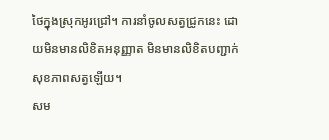ថៃក្នុងស្រុកអូរជ្រៅ។ ការនាំចូលសត្វជ្រូកនេះ ដោយមិនមានលិខិតអនុញ្ញាត មិនមានលិខិតបញ្ជាក់ សុខភាពសត្វឡើយ។
សម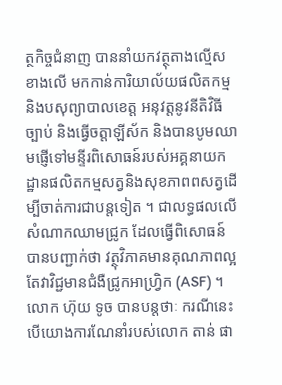ត្ថកិច្ចជំនាញ បាននាំយកវត្ថុតាងល្មើស ខាងលើ មកកាន់ការិយាល័យផលិតកម្ម និងបសុព្យាបាលខេត្ត អនុវត្តនូវនីតិវិធីច្បាប់ និងធ្វើចត្តាឡីស័ក និងបានបូមឈាមផ្ញើទៅមន្ទីរពិសោធន៍របស់អគ្គនាយកដ្ឋានផលិតកម្មសត្វនិងសុខភាពពសត្វដើម្បីចាត់ការជាបន្តទៀត ។ ជាលទ្ធផលលើសំណាកឈាមជ្រូក ដែលធ្វើពិសោធន៍ បានបញ្ជាក់ថា វត្ថុវិភាគមានគុណភាពល្អ តែវាវិជ្ជមានជំងឺជ្រូកអាហ្វ្រិក (ASF) ។
លោក ហ៊ុយ ទូច បានបន្តថាៈ ករណីនេះ បើយោងការណែនាំរបស់លោក តាន់ ផា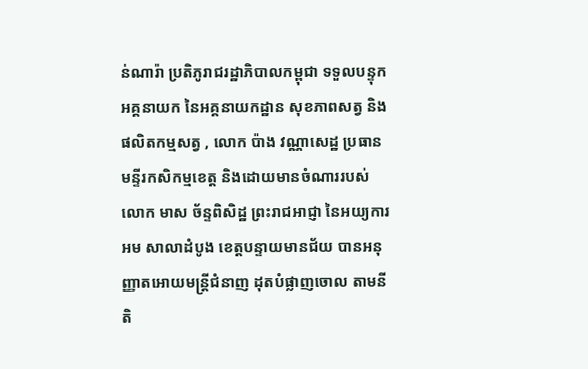ន់ណារ៉ា ប្រតិភូរាជរដ្ឋាភិបាលកម្ពុជា ទទួលបន្ទុកអគ្គនាយក នៃអគ្គនាយកដ្ឋាន សុខភាពសត្វ និងផលិតកម្មសត្វ , លោក ប៉ាង វណ្ណាសេដ្ឋ ប្រធានមន្ទីរកសិកម្មខេត្ត និងដោយមានចំណាររបស់លោក មាស ច័ន្ទពិសិដ្ឋ ព្រះរាជអាជ្ញា នៃអយ្យការអម សាលាដំបូង ខេត្តបន្ទាយមានជ័យ បានអនុញ្ញាតអោយមន្ត្រីជំនាញ ដុតបំផ្លាញចោល តាមនីតិ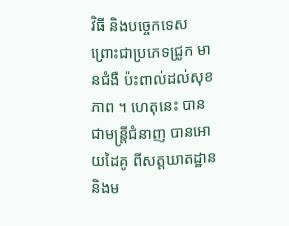វិធី និងបច្ចេកទេស ព្រោះជាប្រភេទជ្រូក មានជំងឺ ប៉ះពាល់ដល់សុខភាព ។ ហេតុនេះ បានជាមន្ត្រីជំនាញ បានអោយដៃគូ ពីសត្តឃាតដ្ឋាន និងម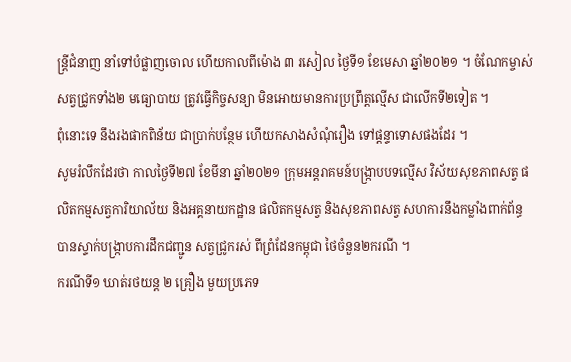ន្ត្រីជំនាញ នាំទៅបំផ្លាញចោល ហើយកាលពីម៉ោង ៣ រសៀល ថ្ងៃទី១ ខែមេសា ឆ្នាំ២០២១ ។ ចំណែកម្ចាស់សត្វជ្រូកទាំង២ មធ្យោបាយ ត្រូវធ្វើកិច្ចសន្យា មិនអោយមានការប្រព្រឹត្តល្មើស ជាលើកទី២ទៀត ។
ពុំនោះទេ នឹងរងផាកពិន័យ ជាប្រាក់បន្ថែម ហើយកសាងសំណុំរឿង ទៅផ្តន្ទាទោសផងដែរ ។
សូមរំលឹកដែរថា កាលថ្ងៃទី២៧ ខែមីនា ឆ្នាំ២០២១ ក្រុមអន្តរាគមន៍បង្ក្រាបបទល្មើស វិស័យសុខភាពសត្វ ផលិតកម្មសត្វការិយាល័យ និងអគ្គនាយកដ្ឋាន ផលិតកម្មសត្វ និងសុខភាពសត្វ សហការនឹងកម្លាំងពាក់ព័ន្ធ បានស្ទាក់បង្ក្រាបការដឹកជញ្ជូន សត្វជ្រូករស់ ពីព្រំដែនកម្ពុជា ថៃចំនួន២ករណី ។
ករណីទី១ ឃាត់រថយន្ត ២ គ្រឿង មួយប្រភេទ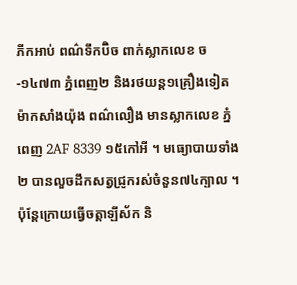ភីកអាប់ ពណ៌ទឹកប៊ិច ពាក់ស្លាកលេខ ច-១៤៧៣ ភ្នំពេញ២ និងរថយន្ត១គ្រឿងទៀត ម៉ាកសាំងយ៉ុង ពណ៌លឿង មានស្លាកលេខ ភ្នំពេញ 2AF 8339 ១៥កៅអី ។ មធ្យោបាយទាំង២ បានលួចដឹកសត្វជ្រូករស់ចំនួន៧៤ក្បាល ។ ប៉ុន្តែក្រោយធ្វើចត្តាឡីស័ក និ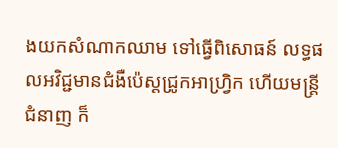ងយកសំណាកឈាម ទៅធ្វើពិសោធន៍ លទ្ធផលអវិជ្ជមានជំងឺប៉េស្តជ្រូកអាហ្វ្រិក ហើយមន្ត្រីជំនាញ ក៏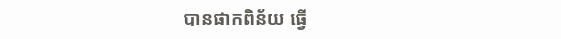បានផាកពិន័យ ធ្វើ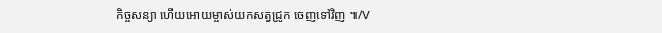កិច្ចសន្យា ហើយអោយម្ចាស់យកសត្វជ្រូក ចេញទៅវិញ ៕/V